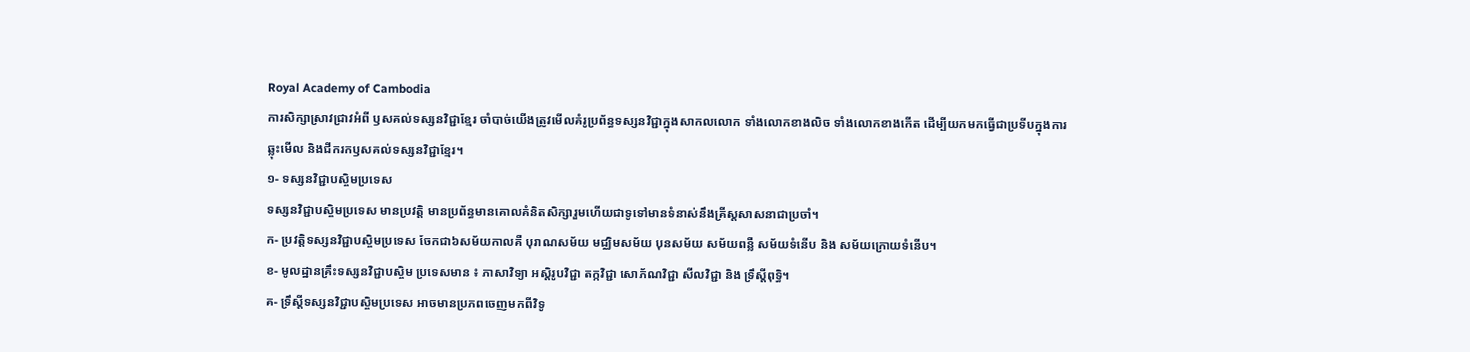Royal Academy of Cambodia
ការសិក្សាស្រាវជ្រាវអំពី ឫសគល់ទស្សនវិជ្ជាខ្មែរ ចាំបាច់យើងត្រូវមើលគំរូប្រព័ន្ធទស្សនវិជ្ជាក្នុងសាកលលោក ទាំងលោកខាងលិច ទាំងលោកខាងកើត ដើម្បីយកមកធ្វើជាប្រទីបក្នុងការឆ្លុះមើល និងជីករកឫសគល់ទស្សនវិជ្ជាខ្មែរ។
១- ទស្សនវិជ្ជាបស្ចិមប្រទេស
ទស្សនវិជ្ជាបស្ចិមប្រទេស មានប្រវត្តិ មានប្រព័ន្ធមានគោលគំនិតសិក្សារួមហើយជាទូទៅមានទំនាស់នឹងគ្រីស្តសាសនាជាប្រចាំ។
ក- ប្រវត្តិទស្សនវិជ្ជាបស្ចិមប្រទេស ចែកជា៦សម័យកាលគឺ បុរាណសម័យ មជ្ឈិមសម័យ បុនសម័យ សម័យពន្លឺ សម័យទំនើប និង សម័យក្រោយទំនើប។
ខ- មូលដ្ឋានគ្រឹះទស្សនវិជ្ជាបស្ចិម ប្រទេសមាន ៖ ភាសាវិទ្យា អស្តិរូបវិជ្ជា តក្កវិជ្ជា សោភ័ណវិជ្ជា សីលវិជ្ជា និង ទ្រឹស្តីពុទ្ធិ។
គ- ទ្រឹស្តីទស្សនវិជ្ជាបស្ចិមប្រទេស អាចមានប្រភពចេញមកពីវិទូ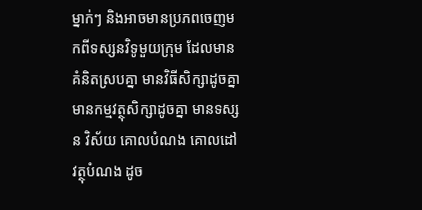ម្នាក់ៗ និងអាចមានប្រភពចេញមកពីទស្សនវិទូមួយក្រុម ដែលមានគំនិតស្របគ្នា មានវិធីសិក្សាដូចគ្នា មានកម្មវត្ថុសិក្សាដូចគ្នា មានទស្សន វិស័យ គោលបំណង គោលដៅ វត្ថុបំណង ដូច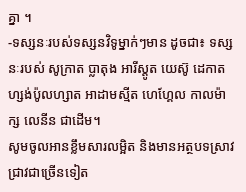គ្នា ។
-ទស្សនៈរបស់ទស្សនវិទូម្នាក់ៗមាន ដូចជា៖ ទស្សនៈរបស់ សូក្រាត ប្លាតុង អារីស្តូត យេស៊ូ ដេកាត ហ្សង់ប៉ូលហ្សាត អាដាមស្មីត ហេហ្គែល កាលម៉ាក្ស លេនីន ជាដើម។
សូមចូលអានខ្លឹមសារលម្អិត និងមានអត្ថបទស្រាវជ្រាវជាច្រើនទៀត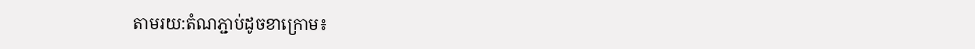តាមរយ:តំណភ្ជាប់ដូចខាក្រោម៖